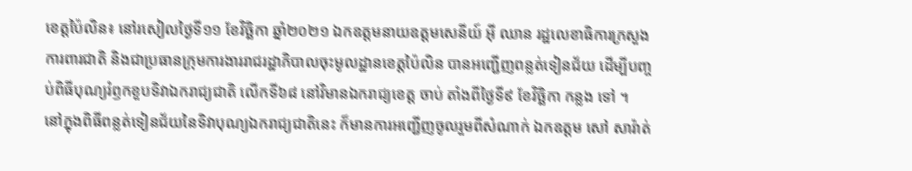ខេត្តប៉ៃលិន៖ នៅរសៀលថ្ងៃទី១១ ខែវិច្ឆិកា ឆ្នាំ២០២១ ឯកឧត្តមនាយឧត្តមសេនីយ៍ អ៊ី ឈាន រដ្ឋលេខាធិការក្រសួងការពារជាតិ និងជាប្រធានក្រុមការងាររាជរដ្ឋាភិបាលចុះមូលដ្ឋានខេត្តប៉ៃលិន បានអញ្ជើញពន្លត់ទៀនជ័យ ដើម្បីបញ្ចប់ពិធីបុណ្យរំឭកខួបទិវាឯករាជ្យជាតិ លើកទី៦៨ នៅវិមានឯករាជ្យខេត្ត ចាប់ តាំងពីថ្ងៃទី៩ ខែវិច្ឆិកា កន្លង ទៅ ។
នៅក្នុងពិធីពន្លត់ទៀនជ័យនៃទិវាបុណ្យឯករាជ្យជាតិនេះ ក៏មានការអញ្ជើញចូលរួមពីសំណាក់ ឯកឧត្តម សៅ សារ៉ាត់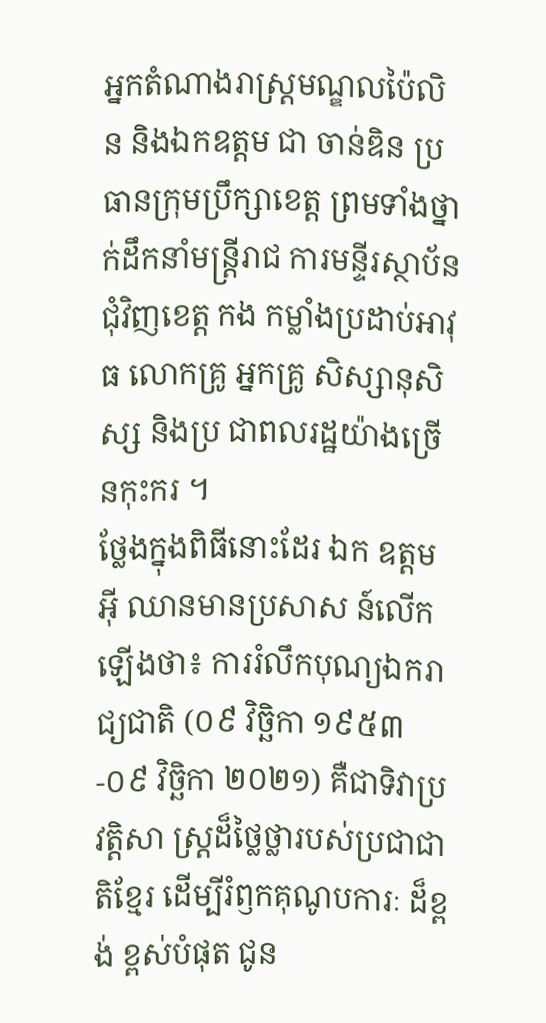អ្នកតំណាងរាស្ត្រមណ្ឌលប៉ៃលិន និងឯកឧត្តម ជា ចាន់ឌិន ប្រធានក្រុមប្រឹក្សាខេត្ត ព្រមទាំងថ្នាក់ដឹកនាំមន្ត្រីរាជ ការមន្ទីរស្ថាប័នជុំវិញខេត្ត កង កម្លាំងប្រដាប់អាវុធ លោកគ្រូ អ្នកគ្រូ សិស្សានុសិស្ស និងប្រ ជាពលរដ្ឋយ៉ាងច្រើនកុះករ ។
ថ្លែងក្នុងពិធីនោះដែរ ឯក ឧត្តម អ៊ី ឈានមានប្រសាស ន៍លើកឡើងថា៖ ការរំលឹកបុណ្យឯករាជ្យជាតិ (០៩ វិច្ឆិកា ១៩៥៣-០៩ វិច្ឆិកា ២០២១) គឺជាទិវាប្រវត្តិសា ស្ត្រដ៏ថ្លៃថ្លារបស់ប្រជាជាតិខ្មែរ ដើម្បីរំឭកគុណូបការៈ ដ៏ខ្ពង់ ខ្ពស់បំផុត ជូន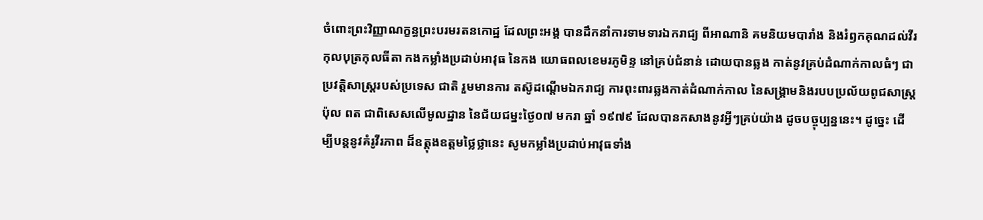ចំពោះព្រះវិញ្ញាណក្ខន្ធព្រះបរមរតនកោដ្ឋ ដែលព្រះអង្គ បានដឹកនាំការទាមទារឯករាជ្យ ពីអាណានិ គមនិយមបារាំង និងរំឭកគុណដល់វីរកុលបុត្រកុលធីតា កងកម្លាំងប្រដាប់អាវុធ នៃកង យោធពលខេមរភូមិន្ទ នៅគ្រប់ជំនាន់ ដោយបានឆ្លង កាត់នូវគ្រប់ដំណាក់កាលធំៗ ជាប្រវត្តិសាស្ត្ររបស់ប្រទេស ជាតិ រួមមានការ តស៊ូដណ្តើមឯករាជ្យ ការពុះពារឆ្លងកាត់ដំណាក់កាល នៃសង្គ្រាមនិងរបបប្រល័យពូជសាស្ត្រ ប៉ុល ពត ជាពិសេសលើមូលដ្ឋាន នៃជ័យជម្នះថ្ងៃ០៧ មករា ឆ្នាំ ១៩៧៩ ដែលបានកសាងនូវអ្វីៗគ្រប់យ៉ាង ដូចបច្ចុប្បន្ននេះ។ ដូច្នេះ ដើម្បីបន្តនូវគំរូវីរភាព ដ៏ឧត្តុងឧត្តមថ្លៃថ្លានេះ សូមកម្លាំងប្រដាប់អាវុធទាំង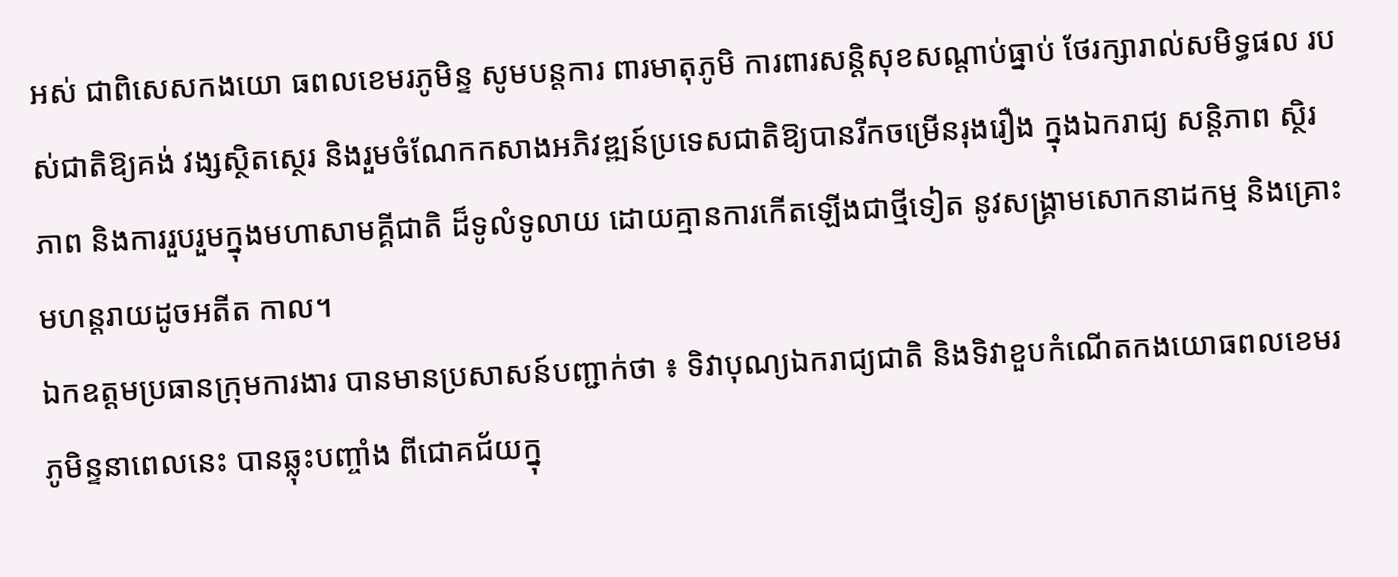អស់ ជាពិសេសកងយោ ធពលខេមរភូមិន្ទ សូមបន្តការ ពារមាតុភូមិ ការពារសន្តិសុខសណ្តាប់ធ្នាប់ ថែរក្សារាល់សមិទ្ធផល របស់ជាតិឱ្យគង់ វង្សស្ថិតស្ថេរ និងរួមចំណែកកសាងអភិវឌ្ឍន៍ប្រទេសជាតិឱ្យបានរីកចម្រើនរុងរឿង ក្នុងឯករាជ្យ សន្តិភាព ស្ថិរភាព និងការរួបរួមក្នុងមហាសាមគ្គីជាតិ ដ៏ទូលំទូលាយ ដោយគ្មានការកើតឡើងជាថ្មីទៀត នូវសង្គ្រាមសោកនាដកម្ម និងគ្រោះមហន្តរាយដូចអតីត កាល។
ឯកឧត្តមប្រធានក្រុមការងារ បានមានប្រសាសន៍បញ្ជាក់ថា ៖ ទិវាបុណ្យឯករាជ្យជាតិ និងទិវាខួបកំណើតកងយោធពលខេមរភូមិន្ទនាពេលនេះ បានឆ្លុះបញ្ចាំង ពីជោគជ័យក្នុ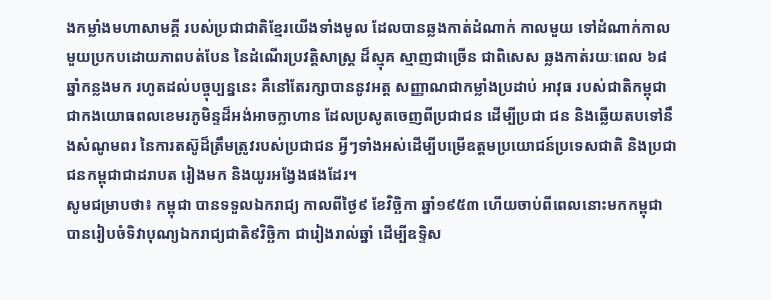ងកម្លាំងមហាសាមគ្គី របស់ប្រជាជាតិខ្មែរយើងទាំងមូល ដែលបានឆ្លងកាត់ដំណាក់ កាលមួយ ទៅដំណាក់កាលមួយប្រកបដោយភាពបត់បែន នៃដំណើរប្រវត្តិសាស្ត្រ ដ៏ស្មុគ ស្មាញជាច្រើន ជាពិសេស ឆ្លងកាត់រយៈពេល ៦៨ឆ្នាំកន្លងមក រហូតដល់បច្ចុប្បន្ននេះ គឺនៅតែរក្សាបាននូវអត្ត សញ្ញាណជាកម្លាំងប្រដាប់ អាវុធ របស់ជាតិកម្ពុជា ជាកងយោធពលខេមរភូមិន្ទដ៏អង់អាចក្លាហាន ដែលប្រសូតចេញពីប្រជាជន ដើម្បីប្រជា ជន និងឆ្លើយតបទៅនឹងសំណូមពរ នៃការតស៊ូដ៏ត្រឹមត្រូវរបស់ប្រជាជន អ្វីៗទាំងអស់ដើម្បីបម្រើឧត្តមប្រយោជន៍ប្រទេសជាតិ និងប្រជាជនកម្ពុជាជាដរាបត រៀងមក និងយូរអង្វែងផងដែរ។
សូមជម្រាបថា៖ កម្ពុជា បានទទួលឯករាជ្យ កាលពីថ្ងៃ៩ ខែវិច្ឆិកា ឆ្នាំ១៩៥៣ ហើយចាប់ពីពេលនោះមកកម្ពុជា បានរៀបចំទិវាបុណ្យឯករាជ្យជាតិ៩វិច្ឆិកា ជារៀងរាល់ឆ្នាំ ដើម្បីឧទ្ទិស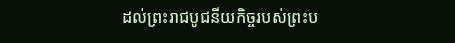ដល់ព្រះរាជបូជនីយកិច្ចរបស់ព្រះប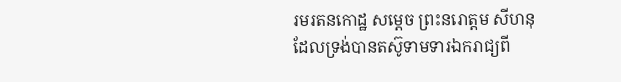រមរតនកោដ្ឋ សម្តេច ព្រះនរោត្តម សីហនុ ដែលទ្រង់បានតស៊ូទាមទារឯករាជ្យពី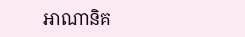អាណានិគ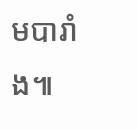មបារាំង៕